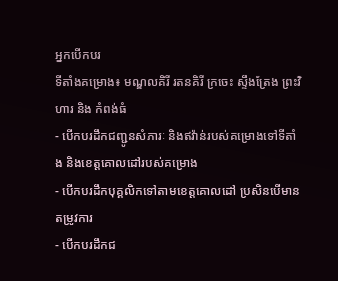អ្នកបើកបរ
ទីតាំងគម្រោង៖ មណ្ឌលគិរី រតនគិរី ក្រចេះ ស្ទឹងត្រែង ព្រះវិហារ និង កំពង់ធំ
- បើកបរដឹកជញ្ជូនសំភារៈ និងឥវ៉ាន់របស់គម្រោងទៅទីតាំង និងខេត្តគោលដៅរបស់គម្រោង
- បើកបរដឹកបុគ្គលិកទៅតាមខេត្តគោលដៅ ប្រសិនបើមានតម្រូវការ
- បើកបរដឹកជ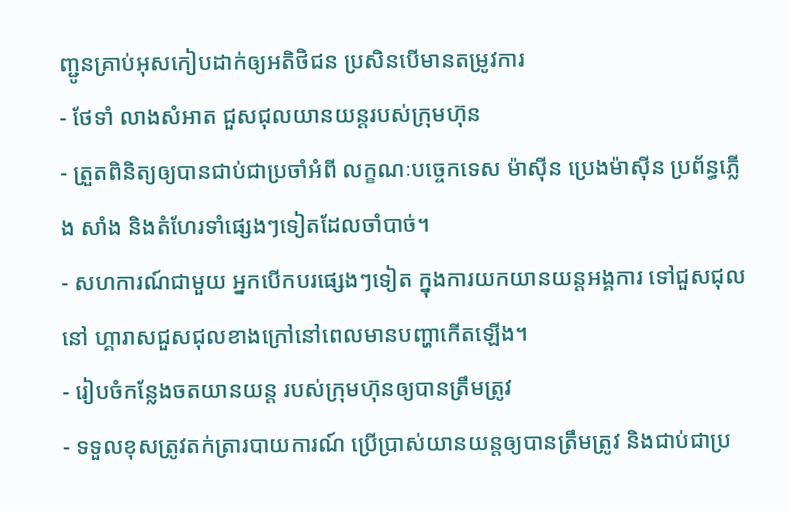ញ្ជូនគ្រាប់អុសកៀបដាក់ឲ្យអតិថិជន ប្រសិនបើមានតម្រូវការ
- ថែទាំ លាងសំអាត ជួសជុលយានយន្តរបស់ក្រុមហ៊ុន
- ត្រួតពិនិត្យឲ្យបានជាប់ជាប្រចាំអំពី លក្ខណៈបច្ចេកទេស ម៉ាស៊ីន ប្រេងម៉ាស៊ីន ប្រព័ន្ធភ្លើង សាំង និងតំហែរទាំផ្សេងៗទៀតដែលចាំបាច់។
- សហការណ៍ជាមួយ អ្នកបើកបរផ្សេងៗទៀត ក្នុងការយកយានយន្តអង្គការ ទៅជួសជុលនៅ ហ្គារាសជួសជុលខាងក្រៅនៅពេលមានបញ្ហាកើតឡើង។
- រៀបចំកន្លែងចតយានយន្ត របស់ក្រុមហ៊ុនឲ្យបានត្រឹមត្រូវ
- ទទួលខុសត្រូវតក់ត្រារបាយការណ៍ ប្រើប្រាស់យានយន្តឲ្យបានត្រឹមត្រូវ និងជាប់ជាប្រ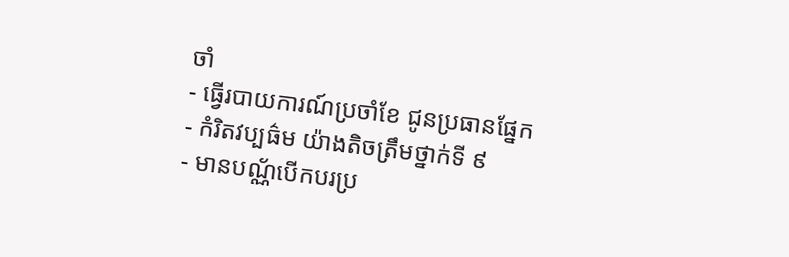ចាំ
- ធ្វើរបាយការណ៍ប្រចាំខែ ជូនប្រធានផ្នែក
- កំរិតវប្បធ៌ម យ៉ាងតិចត្រឹមថ្នាក់ទី ៩
- មានបណ្ណ័បើកបរប្រ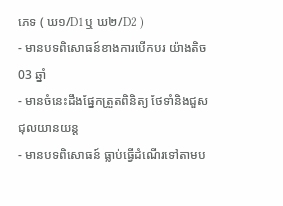ភេទ ( ឃ១/D1ឬ ឃ២/D2 )
- មានបទពិសោធន៍ខាងការបើកបរ យ៉ាងតិច 03 ឆ្នាំ
- មានចំនេះដឹងផ្នែកត្រួតពិនិត្យ ថែទាំនិងជួសជុលយានយន្ត
- មានបទពិសោធន៍ ធ្លាប់ធ្វើដំណើរទៅតាមប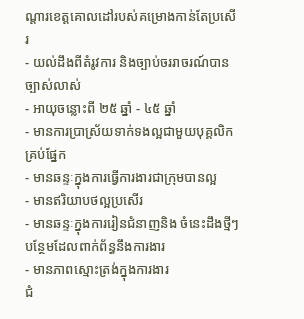ណ្តារខេត្តគោលដៅរបស់គម្រោងកាន់តែប្រសើរ
- យល់ដឹងពីតំរូវការ និងច្បាប់ចររាចរណ៍បានច្បាស់លាស់
- អាយុចន្លោះពី ២៥ ឆ្នាំ - ៤៥ ឆ្នាំ
- មានការប្រាស្រ័យទាក់ទងល្អជាមួយបុគ្គលិកគ្រប់ផ្នែក
- មានឆន្ទៈក្នុងការធ្វើការងារជាក្រុមបានល្អ
- មានឥរិយាបថល្អប្រសើរ
- មានឆន្ទៈក្នុងការរៀនជំនាញនិង ចំនេះដឹងថ្មីៗបន្ថែមដែលពាក់ព័ន្ធនឹងការងារ
- មានភាពស្មោះត្រង់ក្នុងការងារ
ជំ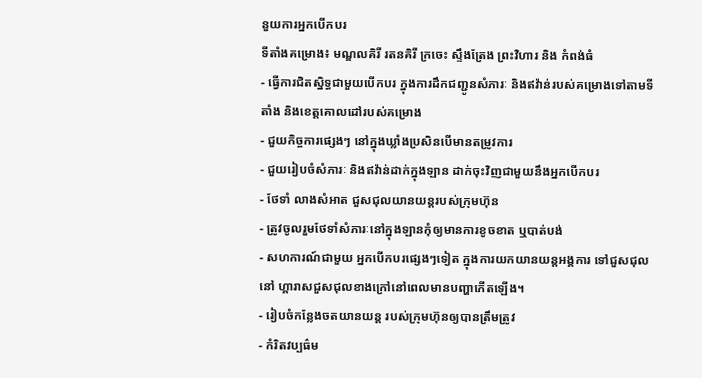នួយការអ្នកបើកបរ
ទីតាំងគម្រោង៖ មណ្ឌលគិរី រតនគិរី ក្រចេះ ស្ទឹងត្រែង ព្រះវិហារ និង កំពង់ធំ
- ធ្វើការជិតស្និទ្ធជាមួយបើកបរ ក្នុងការដឹកជញ្ជូនសំភារៈ និងឥវ៉ាន់របស់គម្រោងទៅតាមទីតាំង និងខេត្តគោលដៅរបស់គម្រោង
- ជួយកិច្ចការផ្សេងៗ នៅក្នុងឃ្លាំងប្រសិនបើមានតម្រូវការ
- ជួយរៀបចំសំភារៈ និងឥវ៉ាន់ដាក់ក្នុងឡាន ដាក់ចុះវិញជាមួយនឹងអ្នកបើកបរ
- ថែទាំ លាងសំអាត ជួសជុលយានយន្តរបស់ក្រុមហ៊ុន
- ត្រូវចូលរួមថែទាំសំភារៈនៅក្នុងឡានកុំឲ្យមានការខូចខាត ឬបាត់បង់
- សហការណ៍ជាមួយ អ្នកបើកបរផ្សេងៗទៀត ក្នុងការយកយានយន្តអង្គការ ទៅជួសជុលនៅ ហ្គារាសជួសជុលខាងក្រៅនៅពេលមានបញ្ហាកើតឡើង។
- រៀបចំកន្លែងចតយានយន្ត របស់ក្រុមហ៊ុនឲ្យបានត្រឹមត្រូវ
- កំរិតវប្បធ៌ម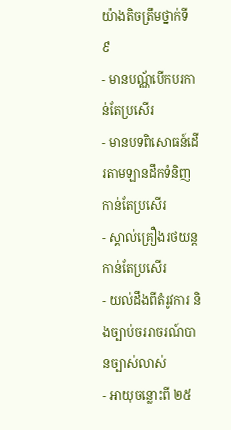យ៉ាងតិចត្រឹមថ្នាក់ទី ៩
- មានបណ្ណ័បើកបរកាន់តែប្រសើរ
- មានបទពិសោធន៍ដើរតាមឡានដឹកទំនិញកាន់តែប្រសើរ
- ស្គាល់គ្រឿងរថយន្តកាន់តែប្រសើរ
- យល់ដឹងពីតំរូវការ និងច្បាប់ចររាចរណ៍បានច្បាស់លាស់
- អាយុចន្លោះពី ២៥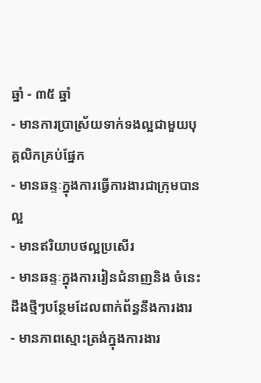ឆ្នាំ - ៣៥ ឆ្នាំ
- មានការប្រាស្រ័យទាក់ទងល្អជាមួយបុគ្គលិកគ្រប់ផ្នែក
- មានឆន្ទៈក្នុងការធ្វើការងារជាក្រុមបានល្អ
- មានឥរិយាបថល្អប្រសើរ
- មានឆន្ទៈក្នុងការរៀនជំនាញនិង ចំនេះដឹងថ្មីៗបន្ថែមដែលពាក់ព័ន្ធនឹងការងារ
- មានភាពស្មោះត្រង់ក្នុងការងារ